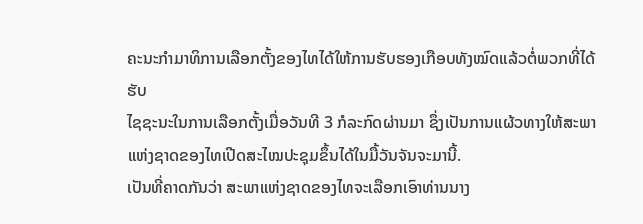ຄະນະກຳມາທິການເລືອກຕັ້ງຂອງໄທໄດ້ໃຫ້ການຮັບຮອງເກືອບທັງໝົດແລ້ວຕໍ່ພວກທີ່ໄດ້ຮັບ
ໄຊຊະນະໃນການເລືອກຕັ້ງເມື່ອວັນທີ 3 ກໍລະກົດຜ່ານມາ ຊຶ່ງເປັນການແຜ້ວທາງໃຫ້ສະພາ
ແຫ່ງຊາດຂອງໄທເປີດສະໄໝປະຊຸມຂຶ້ນໄດ້ໃນມື້ວັນຈັນຈະມານີ້.
ເປັນທີ່ຄາດກັນວ່າ ສະພາແຫ່ງຊາດຂອງໄທຈະເລືອກເອົາທ່ານນາງ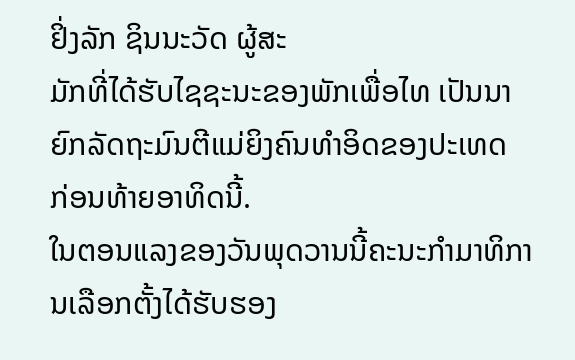ຢິ່ງລັກ ຊິນນະວັດ ຜູ້ສະ
ມັກທີ່ໄດ້ຮັບໄຊຊະນະຂອງພັກເພື່ອໄທ ເປັນນາຍົກລັດຖະມົນຕີແມ່ຍິງຄົນທຳອິດຂອງປະເທດ
ກ່ອນທ້າຍອາທິດນີ້.
ໃນຕອນແລງຂອງວັນພຸດວານນີ້ຄະນະກຳມາທິການເລືອກຕັ້ງໄດ້ຮັບຮອງ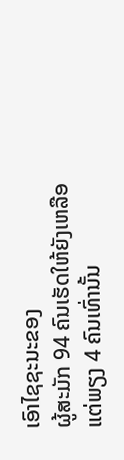ເອົາໄຊຊະນະຂອງ
ຜູ້ສະມັກ 94 ຄົນເຮັດໃຫ້ຍັງເຫລືອແຕ່ພຽງ 4 ຄົນເທົ່ານັ້ນ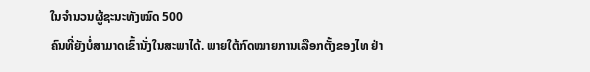ໃນຈຳນວນຜູ້ຊະນະທັງໝົດ 500
ຄົນທີ່ຍັງບໍ່ສາມາດເຂົ້ານັ່ງໃນສະພາໄດ້. ພາຍໃຕ້ກົດໝາຍການເລືອກຕັ້ງຂອງໄທ ຢ່າ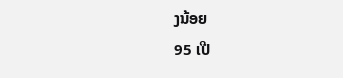ງນ້ອຍ
95 ເປີ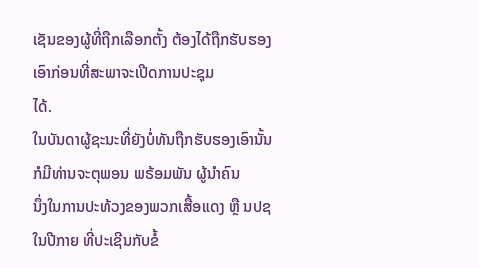ເຊັນຂອງຜູ້ທີ່ຖືກເລືອກຕັ້ງ ຕ້ອງໄດ້ຖືກຮັບຮອງເອົາກ່ອນທີ່ສະພາຈະເປີດການປະຊຸມ
ໄດ້.
ໃນບັນດາຜູ້ຊະນະທີ່ຍັງບໍ່ທັນຖືກຮັບຮອງເອົານັ້ນ ກໍມີທ່ານຈະຕຸພອນ ພຣ້ອມພັນ ຜູ້ນຳຄົນ
ນຶ່ງໃນການປະທ້ວງຂອງພວກເສື້ອແດງ ຫຼື ນປຊ ໃນປີກາຍ ທີ່ປະເຊີນກັບຂໍ້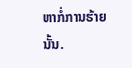ຫາກໍ່ການຮ້າຍ
ນັ້ນ.